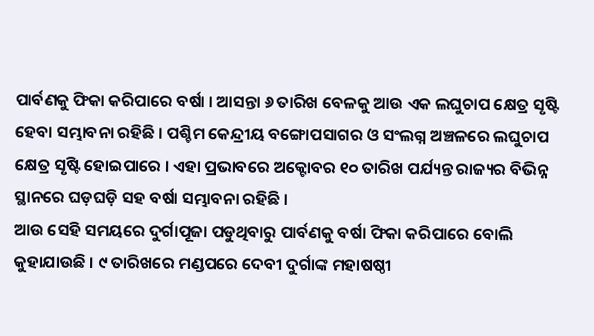ପାର୍ବଣକୁ ଫିକା କରିପାରେ ବର୍ଷା । ଆସନ୍ତା ୬ ତାରିଖ ବେଳକୁ ଆଉ ଏକ ଲଘୁଚାପ କ୍ଷେତ୍ର ସୃଷ୍ଟି ହେବା ସମ୍ଭାବନା ରହିଛି । ପଶ୍ଚିମ କେନ୍ଦ୍ରୀୟ ବଙ୍ଗୋପସାଗର ଓ ସଂଲଗ୍ନ ଅଞ୍ଚଳରେ ଲଘୁଚାପ କ୍ଷେତ୍ର ସୃଷ୍ଟି ହୋଇପାରେ । ଏହା ପ୍ରଭାବରେ ଅକ୍ଟୋବର ୧୦ ତାରିଖ ପର୍ଯ୍ୟନ୍ତ ରାଜ୍ୟର ବିଭିନ୍ନ ସ୍ଥାନରେ ଘଡ଼ଘଡ଼ି ସହ ବର୍ଷା ସମ୍ଭାବନା ରହିଛି ।
ଆଉ ସେହି ସମୟରେ ଦୁର୍ଗାପୂଜା ପଡୁଥିବାରୁ ପାର୍ବଣକୁ ବର୍ଷା ଫିକା କରିପାରେ ବୋଲି କୁହାଯାଉଛି । ୯ ତାରିଖରେ ମଣ୍ଡପରେ ଦେବୀ ଦୁର୍ଗାଙ୍କ ମହାଷଷ୍ଠୀ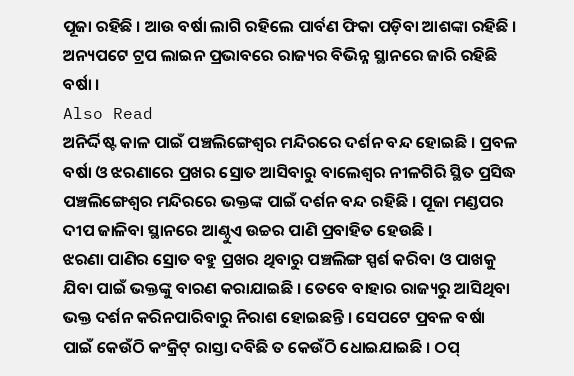ପୂଜା ରହିଛି । ଆଉ ବର୍ଷା ଲାଗି ରହିଲେ ପାର୍ବଣ ଫିକା ପଡ଼ିବା ଆଶଙ୍କା ରହିଛି । ଅନ୍ୟପଟେ ଟ୍ରପ ଲାଇନ ପ୍ରଭାବରେ ରାଜ୍ୟର ବିଭିନ୍ନ ସ୍ଥାନରେ ଜାରି ରହିଛି ବର୍ଷା ।
Also Read
ଅନିର୍ଦ୍ଦିଷ୍ଟ କାଳ ପାଇଁ ପଞ୍ଚଲିଙ୍ଗେଶ୍ୱର ମନ୍ଦିରରେ ଦର୍ଶନ ବନ୍ଦ ହୋଇଛି । ପ୍ରବଳ ବର୍ଷା ଓ ଝରଣାରେ ପ୍ରଖର ସ୍ରୋତ ଆସିବାରୁ ବାଲେଶ୍ୱର ନୀଳଗିରି ସ୍ଥିତ ପ୍ରସିଦ୍ଧ ପଞ୍ଚଲିଙ୍ଗେଶ୍ୱର ମନ୍ଦିରରେ ଭକ୍ତଙ୍କ ପାଇଁ ଦର୍ଶନ ବନ୍ଦ ରହିଛି । ପୂଜା ମଣ୍ଡପର ଦୀପ ଜାଳିବା ସ୍ଥାନରେ ଆଣ୍ଠୁଏ ଉଚ୍ଚର ପାଣି ପ୍ରବାହିତ ହେଉଛି ।
ଝରଣା ପାଣିର ସ୍ରୋତ ବହୁ ପ୍ରଖର ଥିବାରୁ ପଞ୍ଚଲିଙ୍ଗ ସ୍ପର୍ଶ କରିବା ଓ ପାଖକୁ ଯିବା ପାଇଁ ଭକ୍ତଙ୍କୁ ବାରଣ କରାଯାଇଛି । ତେବେ ବାହାର ରାଜ୍ୟରୁ ଆସିଥିବା ଭକ୍ତ ଦର୍ଶନ କରିନପାରିବାରୁ ନିରାଶ ହୋଇଛନ୍ତି । ସେପଟେ ପ୍ରବଳ ବର୍ଷା ପାଇଁ କେଉଁଠି କଂକ୍ରିଟ୍ ରାସ୍ତା ଦବିଛି ତ କେଉଁଠି ଧୋଇଯାଇଛି । ଠପ୍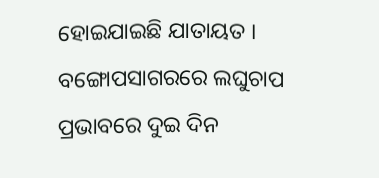ହୋଇଯାଇଛି ଯାତାୟତ ।
ବଙ୍ଗୋପସାଗରରେ ଲଘୁଚାପ ପ୍ରଭାବରେ ଦୁଇ ଦିନ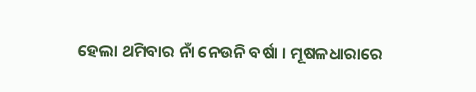ହେଲା ଥମିବାର ନାଁ ନେଉନି ବର୍ଷା । ମୂଷଳଧାରାରେ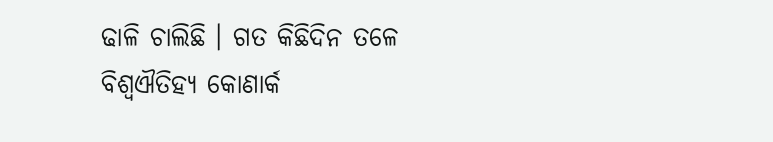ଢାଳି ଚାଲିଛି । ଗତ କିଛିଦିନ ତଳେ ବିଶ୍ୱଐତିହ୍ୟ କୋଣାର୍କ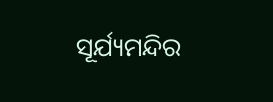ସୂର୍ଯ୍ୟମନ୍ଦିର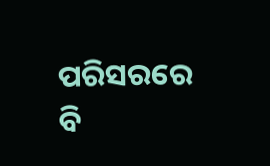ପରିସରରେ ବି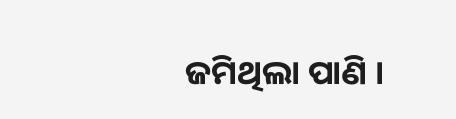ଜମିଥିଲା ପାଣି ।